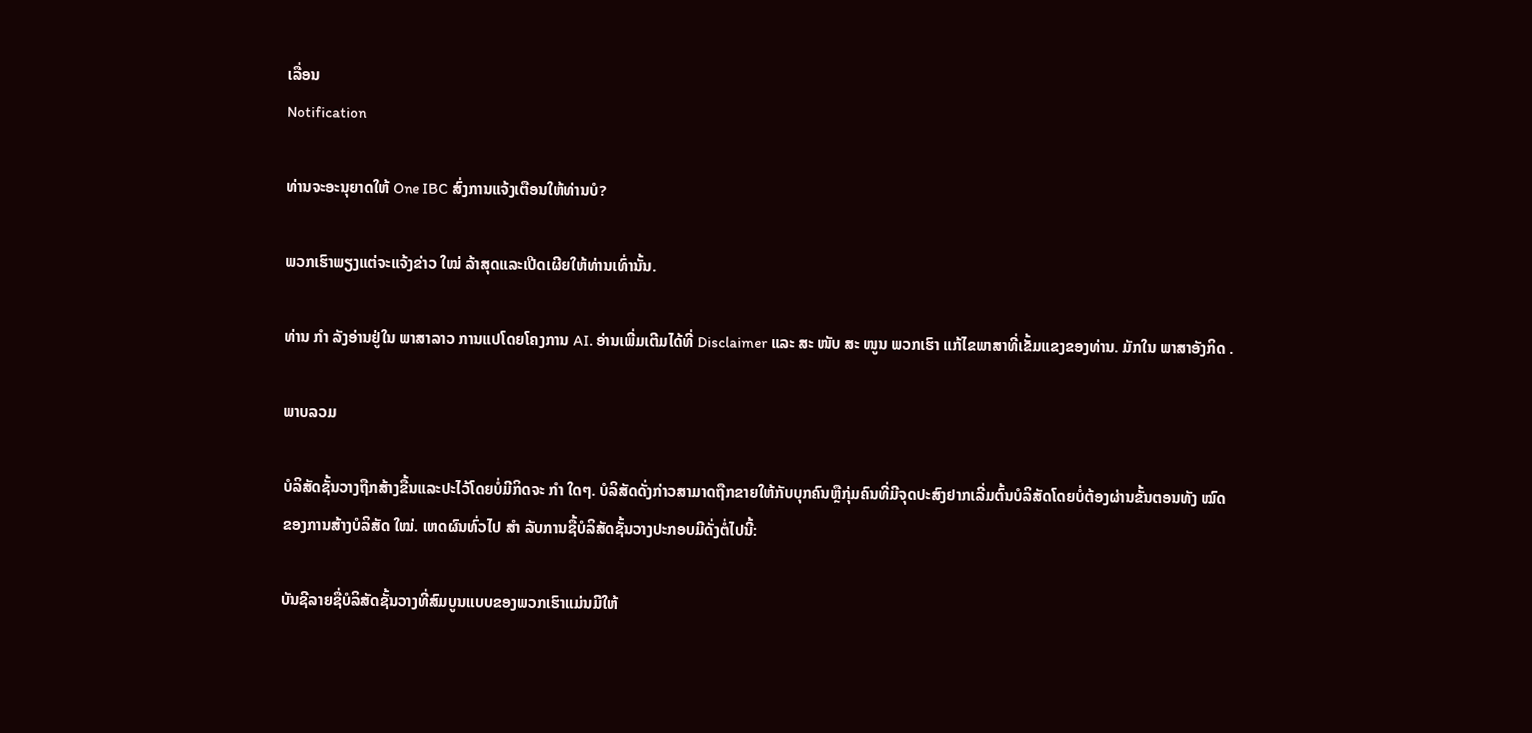ເລື່ອນ
Notification

ທ່ານຈະອະນຸຍາດໃຫ້ One IBC ສົ່ງການແຈ້ງເຕືອນໃຫ້ທ່ານບໍ?

ພວກເຮົາພຽງແຕ່ຈະແຈ້ງຂ່າວ ໃໝ່ ລ້າສຸດແລະເປີດເຜີຍໃຫ້ທ່ານເທົ່ານັ້ນ.

ທ່ານ ກຳ ລັງອ່ານຢູ່ໃນ ພາສາລາວ ການແປໂດຍໂຄງການ AI. ອ່ານເພີ່ມເຕີມໄດ້ທີ່ Disclaimer ແລະ ສະ ໜັບ ສະ ໜູນ ພວກເຮົາ ແກ້ໄຂພາສາທີ່ເຂັ້ມແຂງຂອງທ່ານ. ມັກໃນ ພາສາອັງກິດ .

ພາບລວມ

ບໍລິສັດຊັ້ນວາງຖືກສ້າງຂື້ນແລະປະໄວ້ໂດຍບໍ່ມີກິດຈະ ກຳ ໃດໆ. ບໍລິສັດດັ່ງກ່າວສາມາດຖືກຂາຍໃຫ້ກັບບຸກຄົນຫຼືກຸ່ມຄົນທີ່ມີຈຸດປະສົງຢາກເລີ່ມຕົ້ນບໍລິສັດໂດຍບໍ່ຕ້ອງຜ່ານຂັ້ນຕອນທັງ ໝົດ ຂອງການສ້າງບໍລິສັດ ໃໝ່. ເຫດຜົນທົ່ວໄປ ສຳ ລັບການຊື້ບໍລິສັດຊັ້ນວາງປະກອບມີດັ່ງຕໍ່ໄປນີ້:

ບັນຊີລາຍຊື່ບໍລິສັດຊັ້ນວາງທີ່ສົມບູນແບບຂອງພວກເຮົາແມ່ນມີໃຫ້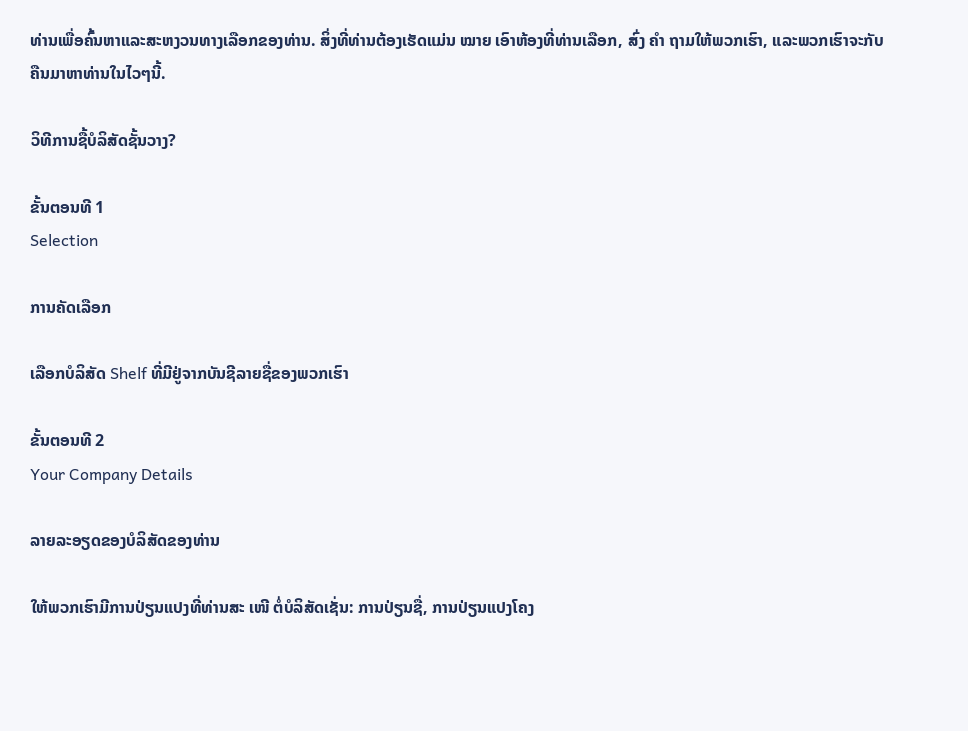ທ່ານເພື່ອຄົ້ນຫາແລະສະຫງວນທາງເລືອກຂອງທ່ານ. ສິ່ງທີ່ທ່ານຕ້ອງເຮັດແມ່ນ ໝາຍ ເອົາຫ້ອງທີ່ທ່ານເລືອກ, ສົ່ງ ຄຳ ຖາມໃຫ້ພວກເຮົາ, ແລະພວກເຮົາຈະກັບຄືນມາຫາທ່ານໃນໄວໆນີ້.

ວິທີການຊື້ບໍລິສັດຊັ້ນວາງ?

ຂັ້ນຕອນທີ 1
Selection

ການຄັດເລືອກ

ເລືອກບໍລິສັດ Shelf ທີ່ມີຢູ່ຈາກບັນຊີລາຍຊື່ຂອງພວກເຮົາ

ຂັ້ນຕອນທີ 2
Your Company Details

ລາຍລະອຽດຂອງບໍລິສັດຂອງທ່ານ

ໃຫ້ພວກເຮົາມີການປ່ຽນແປງທີ່ທ່ານສະ ເໜີ ຕໍ່ບໍລິສັດເຊັ່ນ: ການປ່ຽນຊື່, ການປ່ຽນແປງໂຄງ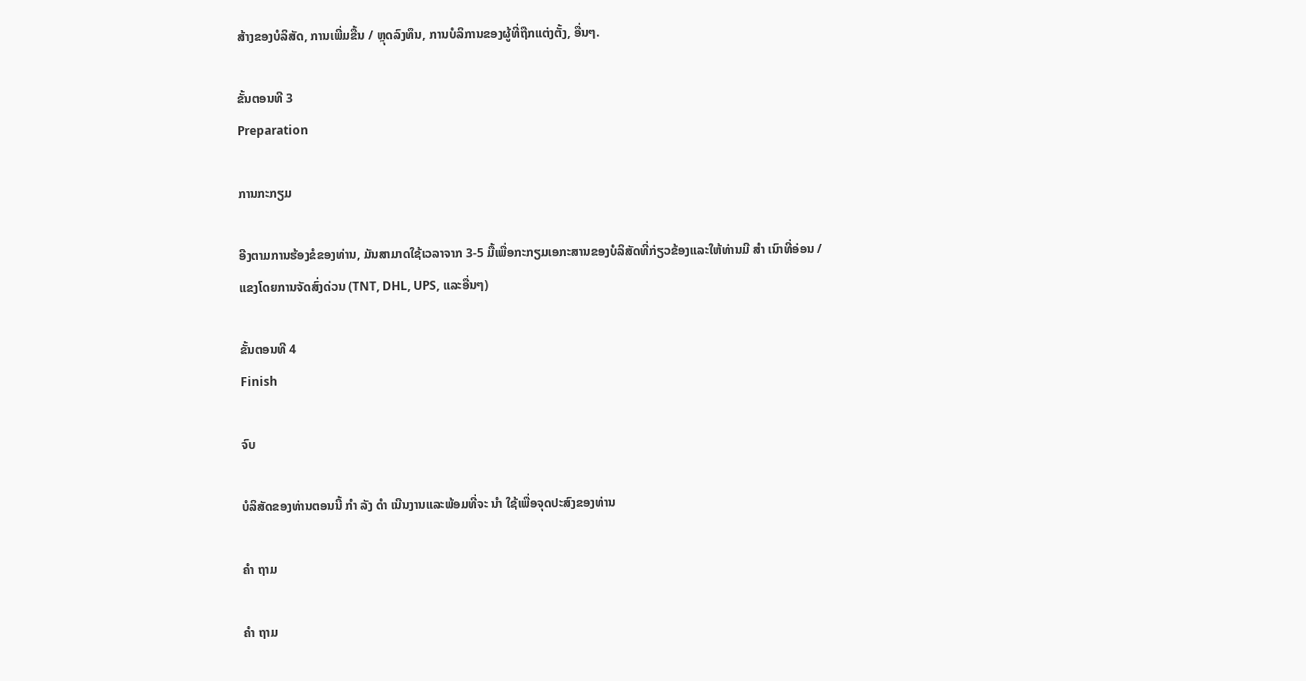ສ້າງຂອງບໍລິສັດ, ການເພີ່ມຂື້ນ / ຫຼຸດລົງທຶນ, ການບໍລິການຂອງຜູ້ທີ່ຖືກແຕ່ງຕັ້ງ, ອື່ນໆ.

ຂັ້ນຕອນທີ 3
Preparation

ການກະກຽມ

ອີງຕາມການຮ້ອງຂໍຂອງທ່ານ, ມັນສາມາດໃຊ້ເວລາຈາກ 3-5 ມື້ເພື່ອກະກຽມເອກະສານຂອງບໍລິສັດທີ່ກ່ຽວຂ້ອງແລະໃຫ້ທ່ານມີ ສຳ ເນົາທີ່ອ່ອນ / ແຂງໂດຍການຈັດສົ່ງດ່ວນ (TNT, DHL, UPS, ແລະອື່ນໆ)

ຂັ້ນຕອນທີ 4
Finish

ຈົບ

ບໍລິສັດຂອງທ່ານຕອນນີ້ ກຳ ລັງ ດຳ ເນີນງານແລະພ້ອມທີ່ຈະ ນຳ ໃຊ້ເພື່ອຈຸດປະສົງຂອງທ່ານ

ຄຳ ຖາມ

ຄຳ ຖາມ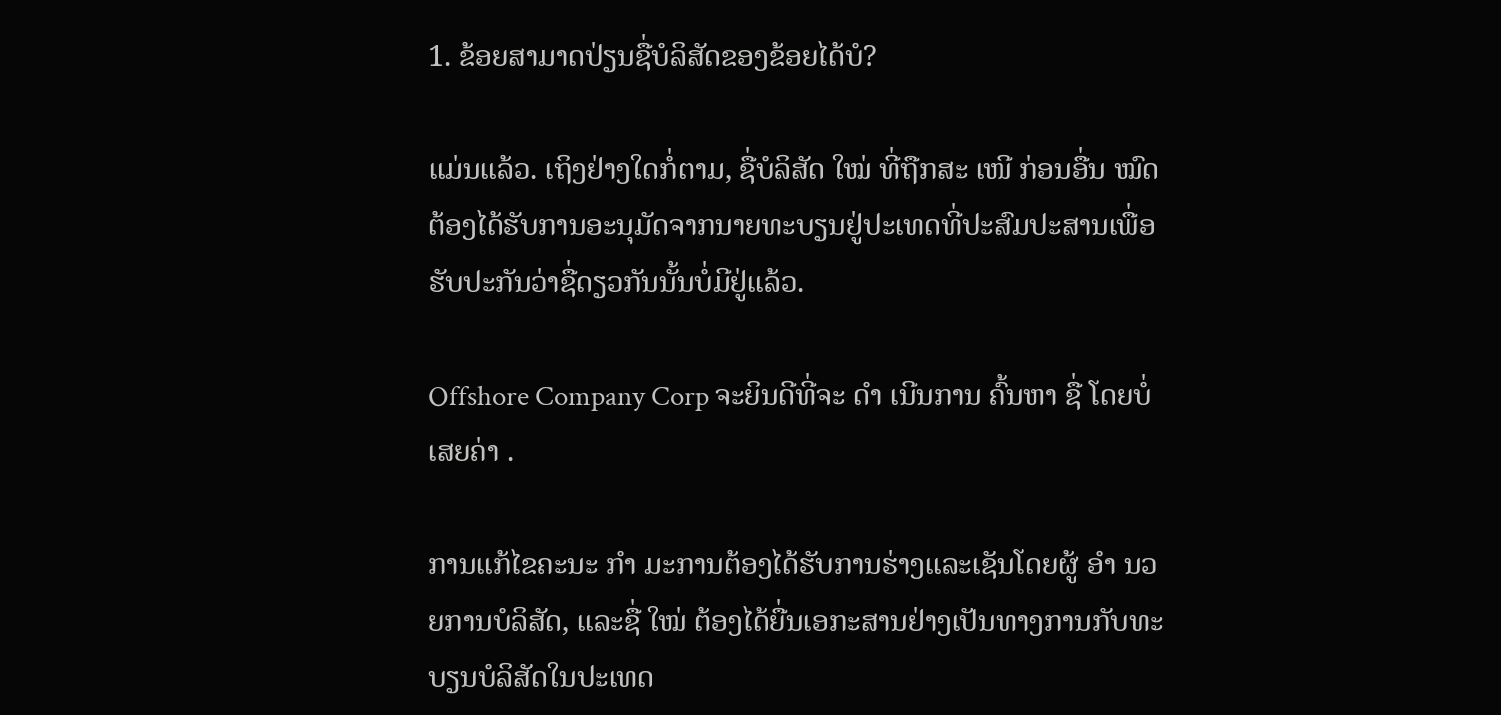1. ຂ້ອຍສາມາດປ່ຽນຊື່ບໍລິສັດຂອງຂ້ອຍໄດ້ບໍ?

ແມ່ນແລ້ວ. ເຖິງຢ່າງໃດກໍ່ຕາມ, ຊື່ບໍລິສັດ ໃໝ່ ທີ່ຖືກສະ ເໜີ ກ່ອນອື່ນ ໝົດ ຕ້ອງໄດ້ຮັບການອະນຸມັດຈາກນາຍທະບຽນຢູ່ປະເທດທີ່ປະສົມປະສານເພື່ອຮັບປະກັນວ່າຊື່ດຽວກັນນັ້ນບໍ່ມີຢູ່ແລ້ວ.

Offshore Company Corp ຈະຍິນດີທີ່ຈະ ດຳ ເນີນການ ຄົ້ນຫາ ຊື່ ໂດຍບໍ່ເສຍຄ່າ .

ການແກ້ໄຂຄະນະ ກຳ ມະການຕ້ອງໄດ້ຮັບການຮ່າງແລະເຊັນໂດຍຜູ້ ອຳ ນວຍການບໍລິສັດ, ແລະຊື່ ໃໝ່ ຕ້ອງໄດ້ຍື່ນເອກະສານຢ່າງເປັນທາງການກັບທະບຽນບໍລິສັດໃນປະເທດ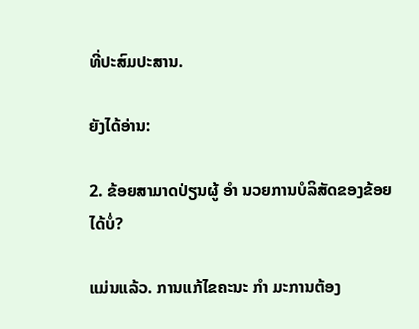ທີ່ປະສົມປະສານ.

ຍັງໄດ້ອ່ານ:

2. ຂ້ອຍສາມາດປ່ຽນຜູ້ ອຳ ນວຍການບໍລິສັດຂອງຂ້ອຍໄດ້ບໍ່?

ແມ່ນແລ້ວ. ການແກ້ໄຂຄະນະ ກຳ ມະການຕ້ອງ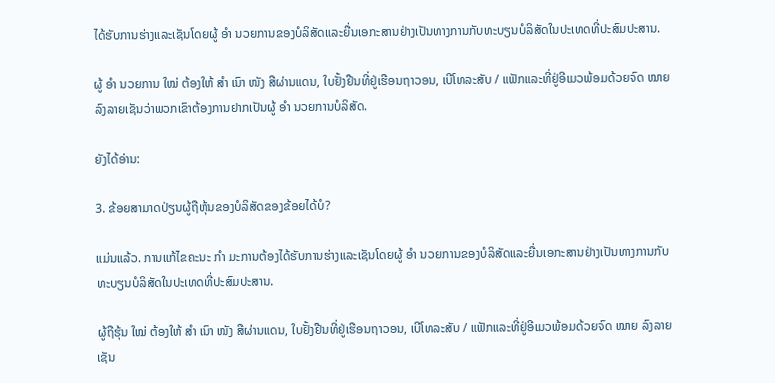ໄດ້ຮັບການຮ່າງແລະເຊັນໂດຍຜູ້ ອຳ ນວຍການຂອງບໍລິສັດແລະຍື່ນເອກະສານຢ່າງເປັນທາງການກັບທະບຽນບໍລິສັດໃນປະເທດທີ່ປະສົມປະສານ.

ຜູ້ ອຳ ນວຍການ ໃໝ່ ຕ້ອງໃຫ້ ສຳ ເນົາ ໜັງ ສືຜ່ານແດນ, ໃບຢັ້ງຢືນທີ່ຢູ່ເຮືອນຖາວອນ, ເບີໂທລະສັບ / ແຟັກແລະທີ່ຢູ່ອີເມວພ້ອມດ້ວຍຈົດ ໝາຍ ລົງລາຍເຊັນວ່າພວກເຂົາຕ້ອງການຢາກເປັນຜູ້ ອຳ ນວຍການບໍລິສັດ.

ຍັງໄດ້ອ່ານ:

3. ຂ້ອຍສາມາດປ່ຽນຜູ້ຖືຫຸ້ນຂອງບໍລິສັດຂອງຂ້ອຍໄດ້ບໍ?

ແມ່ນແລ້ວ. ການແກ້ໄຂຄະນະ ກຳ ມະການຕ້ອງໄດ້ຮັບການຮ່າງແລະເຊັນໂດຍຜູ້ ອຳ ນວຍການຂອງບໍລິສັດແລະຍື່ນເອກະສານຢ່າງເປັນທາງການກັບທະບຽນບໍລິສັດໃນປະເທດທີ່ປະສົມປະສານ.

ຜູ້ຖືຮຸ້ນ ໃໝ່ ຕ້ອງໃຫ້ ສຳ ເນົາ ໜັງ ສືຜ່ານແດນ, ໃບຢັ້ງຢືນທີ່ຢູ່ເຮືອນຖາວອນ, ເບີໂທລະສັບ / ແຟັກແລະທີ່ຢູ່ອີເມວພ້ອມດ້ວຍຈົດ ໝາຍ ລົງລາຍເຊັນ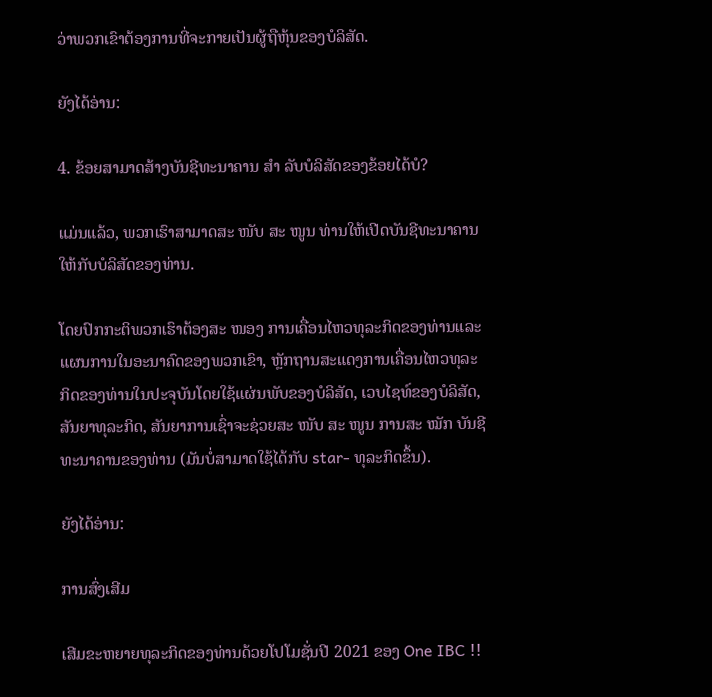ວ່າພວກເຂົາຕ້ອງການທີ່ຈະກາຍເປັນຜູ້ຖືຫຸ້ນຂອງບໍລິສັດ.

ຍັງໄດ້ອ່ານ:

4. ຂ້ອຍສາມາດສ້າງບັນຊີທະນາຄານ ສຳ ລັບບໍລິສັດຂອງຂ້ອຍໄດ້ບໍ?

ແມ່ນແລ້ວ, ພວກເຮົາສາມາດສະ ໜັບ ສະ ໜູນ ທ່ານໃຫ້ເປີດບັນຊີທະນາຄານໃຫ້ກັບບໍລິສັດຂອງທ່ານ.

ໂດຍປົກກະຕິພວກເຮົາຕ້ອງສະ ໜອງ ການເຄື່ອນໄຫວທຸລະກິດຂອງທ່ານແລະແຜນການໃນອະນາຄົດຂອງພວກເຂົາ, ຫຼັກຖານສະແດງການເຄື່ອນໄຫວທຸລະກິດຂອງທ່ານໃນປະຈຸບັນໂດຍໃຊ້ແຜ່ນພັບຂອງບໍລິສັດ, ເວບໄຊທ໌ຂອງບໍລິສັດ, ສັນຍາທຸລະກິດ, ສັນຍາການເຊົ່າຈະຊ່ວຍສະ ໜັບ ສະ ໜູນ ການສະ ໝັກ ບັນຊີທະນາຄານຂອງທ່ານ (ມັນບໍ່ສາມາດໃຊ້ໄດ້ກັບ star- ທຸລະກິດຂຶ້ນ).

ຍັງໄດ້ອ່ານ:

ການສົ່ງເສີມ

ເສີມຂະຫຍາຍທຸລະກິດຂອງທ່ານດ້ວຍໂປໂມຊັ່ນປີ 2021 ຂອງ One IBC !!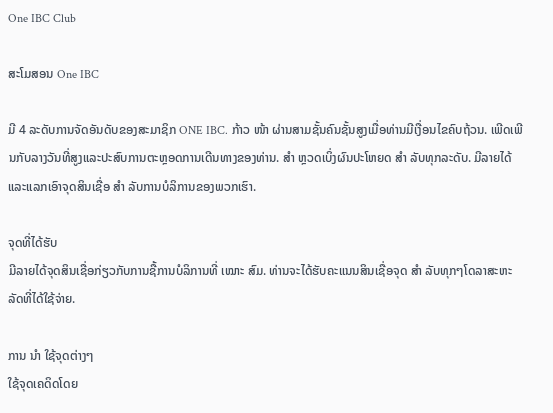One IBC Club

ສະໂມສອນ One IBC

ມີ 4 ລະດັບການຈັດອັນດັບຂອງສະມາຊິກ ONE IBC. ກ້າວ ໜ້າ ຜ່ານສາມຊັ້ນຄົນຊັ້ນສູງເມື່ອທ່ານມີເງື່ອນໄຂຄົບຖ້ວນ. ເພີດເພີນກັບລາງວັນທີ່ສູງແລະປະສົບການຕະຫຼອດການເດີນທາງຂອງທ່ານ. ສຳ ຫຼວດເບິ່ງຜົນປະໂຫຍດ ສຳ ລັບທຸກລະດັບ. ມີລາຍໄດ້ແລະແລກເອົາຈຸດສິນເຊື່ອ ສຳ ລັບການບໍລິການຂອງພວກເຮົາ.

ຈຸດທີ່ໄດ້ຮັບ
ມີລາຍໄດ້ຈຸດສິນເຊື່ອກ່ຽວກັບການຊື້ການບໍລິການທີ່ ເໝາະ ສົມ. ທ່ານຈະໄດ້ຮັບຄະແນນສິນເຊື່ອຈຸດ ສຳ ລັບທຸກໆໂດລາສະຫະລັດທີ່ໄດ້ໃຊ້ຈ່າຍ.

ການ ນຳ ໃຊ້ຈຸດຕ່າງໆ
ໃຊ້ຈຸດເຄດິດໂດຍ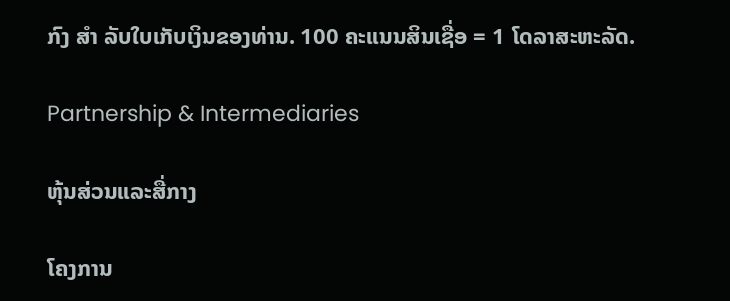ກົງ ສຳ ລັບໃບເກັບເງິນຂອງທ່ານ. 100 ຄະແນນສິນເຊື່ອ = 1 ໂດລາສະຫະລັດ.

Partnership & Intermediaries

ຫຸ້ນສ່ວນແລະສື່ກາງ

ໂຄງການ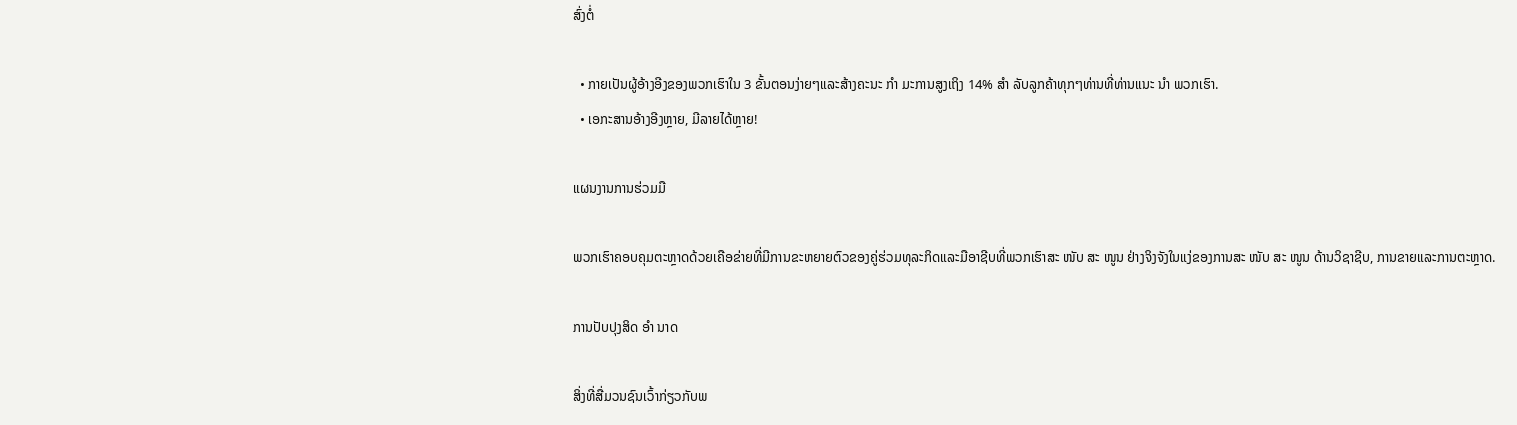ສົ່ງຕໍ່

  • ກາຍເປັນຜູ້ອ້າງອີງຂອງພວກເຮົາໃນ 3 ຂັ້ນຕອນງ່າຍໆແລະສ້າງຄະນະ ກຳ ມະການສູງເຖິງ 14% ສຳ ລັບລູກຄ້າທຸກໆທ່ານທີ່ທ່ານແນະ ນຳ ພວກເຮົາ.
  • ເອກະສານອ້າງອີງຫຼາຍ, ມີລາຍໄດ້ຫຼາຍ!

ແຜນງານການຮ່ວມມື

ພວກເຮົາຄອບຄຸມຕະຫຼາດດ້ວຍເຄືອຂ່າຍທີ່ມີການຂະຫຍາຍຕົວຂອງຄູ່ຮ່ວມທຸລະກິດແລະມືອາຊີບທີ່ພວກເຮົາສະ ໜັບ ສະ ໜູນ ຢ່າງຈິງຈັງໃນແງ່ຂອງການສະ ໜັບ ສະ ໜູນ ດ້ານວິຊາຊີບ, ການຂາຍແລະການຕະຫຼາດ.

ການປັບປຸງສິດ ອຳ ນາດ

ສິ່ງທີ່ສື່ມວນຊົນເວົ້າກ່ຽວກັບພ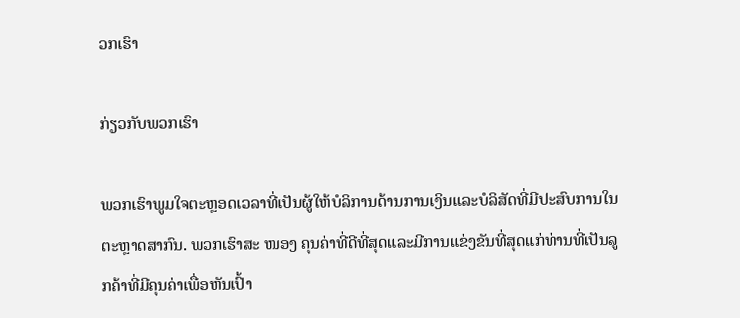ວກເຮົາ

ກ່ຽວກັບພວກເຮົາ

ພວກເຮົາພູມໃຈຕະຫຼອດເວລາທີ່ເປັນຜູ້ໃຫ້ບໍລິການດ້ານການເງິນແລະບໍລິສັດທີ່ມີປະສົບການໃນຕະຫຼາດສາກົນ. ພວກເຮົາສະ ໜອງ ຄຸນຄ່າທີ່ດີທີ່ສຸດແລະມີການແຂ່ງຂັນທີ່ສຸດແກ່ທ່ານທີ່ເປັນລູກຄ້າທີ່ມີຄຸນຄ່າເພື່ອຫັນເປົ້າ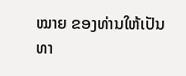ໝາຍ ຂອງທ່ານໃຫ້ເປັນທາ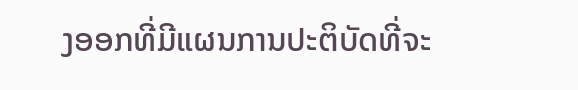ງອອກທີ່ມີແຜນການປະຕິບັດທີ່ຈະ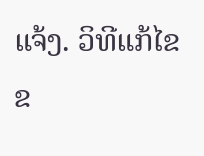ແຈ້ງ. ວິທີແກ້ໄຂຂ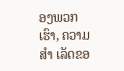ອງພວກເຮົາ, ຄວາມ ສຳ ເລັດຂອ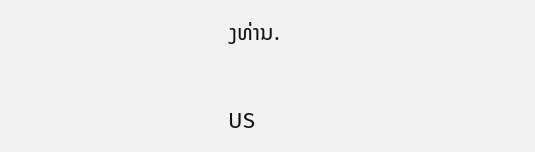ງທ່ານ.

US